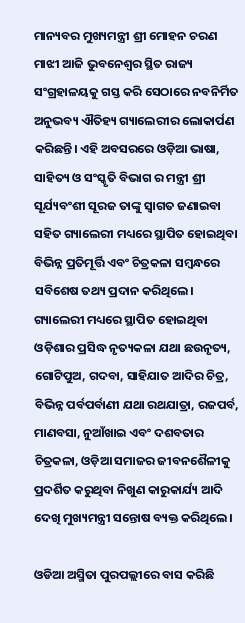ମାନ୍ୟବର ମୁଖ୍ୟମନ୍ତ୍ରୀ ଶ୍ରୀ ମୋହନ ଚରଣ ମାଝୀ ଆଜି ଭୁବନେଶ୍ୱର ସ୍ଥିତ ରାଜ୍ୟ ସଂଗ୍ରହାଳୟକୁ ଗସ୍ତ କରି ସେଠାରେ ନବନିର୍ମିତ ଅନୁଭବ୍ୟ ଐତିହ୍ୟ ଗ୍ୟାଲେରୀର ଲୋକାର୍ପଣ କରିଛନ୍ତି। ଏହି ଅବସରରେ ଓଡ଼ିଆ ଭାଷା, ସାହିତ୍ୟ ଓ ସଂସ୍କୃତି ବିଭାଗ ର ମନ୍ତ୍ରୀ ଶ୍ରୀ ସୂର୍ଯ୍ୟବଂଶୀ ସୂରଜ ତାଙ୍କୁ ସ୍ୱାଗତ ଜଣାଇବା ସହିତ ଗ୍ୟାଲେରୀ ମଧ୍ୟରେ ସ୍ଥାପିତ ହୋଇଥିବା ବିଭିନ୍ନ ପ୍ରତିମୂର୍ତ୍ତି ଏବଂ ଚିତ୍ରକଳା ସମ୍ବନ୍ଧରେ ସବିଶେଷ ତଥ୍ୟ ପ୍ରଦାନ କରିଥିଲେ। ଗ୍ୟାଲେରୀ ମଧ୍ୟରେ ସ୍ଥାପିତ ହୋଇଥିବା ଓଡ଼ିଶାର ପ୍ରସିଦ୍ଧ ନୃତ୍ୟକଳା ଯଥା ଛଉନୃତ୍ୟ, ଗୋଟିପୁଅ, ଗଦବା, ସାହିଯାତ ଆଦିର ଚିତ୍ର, ବିଭିନ୍ନ ପର୍ବପର୍ବାଣୀ ଯଥା ରଥଯାତ୍ରା, ରଜପର୍ବ, ମାଣବସା, ନୁଆଁଖାଇ ଏବଂ ଦଶବତାର ଚିତ୍ରକଳା, ଓଡ଼ିଆ ସମାଜର ଜୀବନଶୈଳୀକୁ ପ୍ରଦର୍ଶିତ କରୁଥିବା ନିଖୁଣ କାରୁକାର୍ଯ୍ୟ ଆଦି ଦେଖି ମୁଖ୍ୟମନ୍ତ୍ରୀ ସନ୍ତୋଷ ବ୍ୟକ୍ତ କରିଥିଲେ।

ଓଡିଆ ଅସ୍ମିତା ପୁରପଲ୍ଲୀରେ ବାସ କରିଛି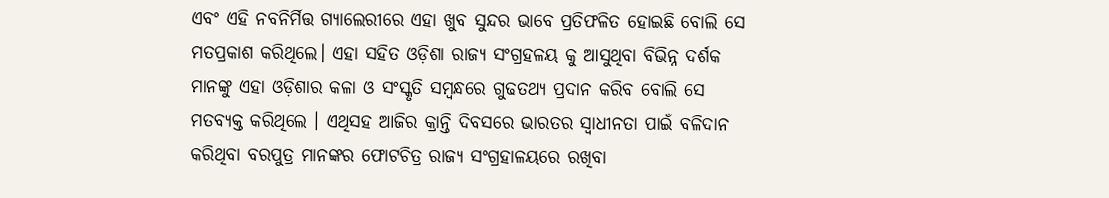ଏବଂ ଏହି ନବନିର୍ମିତ୍ତ ଗ୍ୟାଲେରୀରେ ଏହା ଖୁବ ସୁନ୍ଦର ଭାବେ ପ୍ରତିଫଳିତ ହୋଇଛି ବୋଲି ସେ ମତପ୍ରକାଶ କରିଥିଲେ। ଏହା ସହିତ ଓଡ଼ିଶା ରାଜ୍ୟ ସଂଗ୍ରହଳୟ କୁ ଆସୁଥିବା ବିଭିନ୍ନ ଦର୍ଶକ ମାନଙ୍କୁ ଏହା ଓଡ଼ିଶାର କଳା ଓ ସଂସ୍କୃତି ସମ୍ବନ୍ଧରେ ଗୁଢତଥ୍ୟ ପ୍ରଦାନ କରିବ ବୋଲି ସେ ମତବ୍ୟକ୍ତ କରିଥିଲେ । ଏଥିସହ ଆଜିର କ୍ରାନ୍ତି ଦିବସରେ ଭାରତର ସ୍ୱାଧୀନତା ପାଇଁ ବଳିଦାନ କରିଥିବା ବରପୁତ୍ର ମାନଙ୍କର ଫୋଟଚିତ୍ର ରାଜ୍ୟ ସଂଗ୍ରହାଳୟରେ ରଖିବା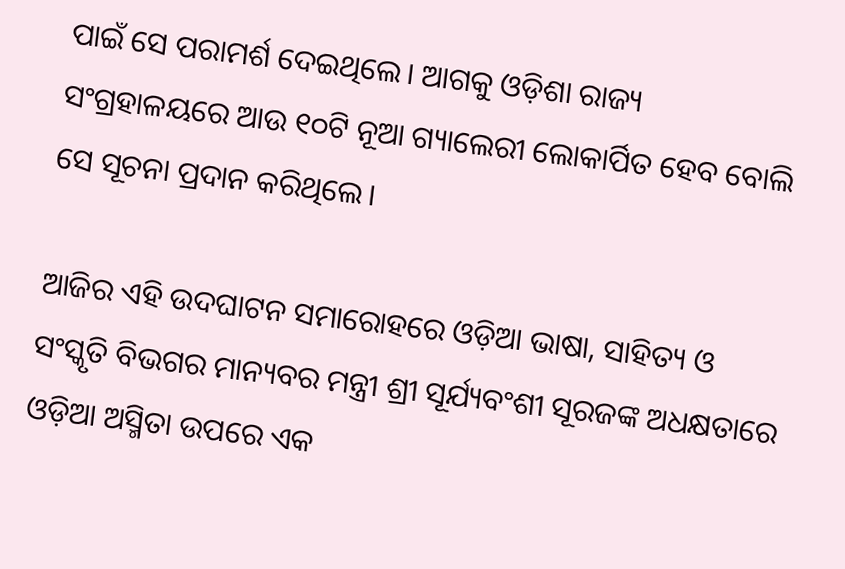ପାଇଁ ସେ ପରାମର୍ଶ ଦେଇଥିଲେ। ଆଗକୁ ଓଡ଼ିଶା ରାଜ୍ୟ ସଂଗ୍ରହାଳୟରେ ଆଉ ୧୦ଟି ନୂଆ ଗ୍ୟାଲେରୀ ଲୋକାର୍ପିତ ହେବ ବୋଲି ସେ ସୂଚନା ପ୍ରଦାନ କରିଥିଲେ।

ଆଜିର ଏହି ଉଦଘାଟନ ସମାରୋହରେ ଓଡ଼ିଆ ଭାଷା, ସାହିତ୍ୟ ଓ ସଂସ୍କୃତି ବିଭଗର ମାନ୍ୟବର ମନ୍ତ୍ରୀ ଶ୍ରୀ ସୂର୍ଯ୍ୟବଂଶୀ ସୂରଜଙ୍କ ଅଧକ୍ଷତାରେ ଓଡ଼ିଆ ଅସ୍ମିତା ଉପରେ ଏକ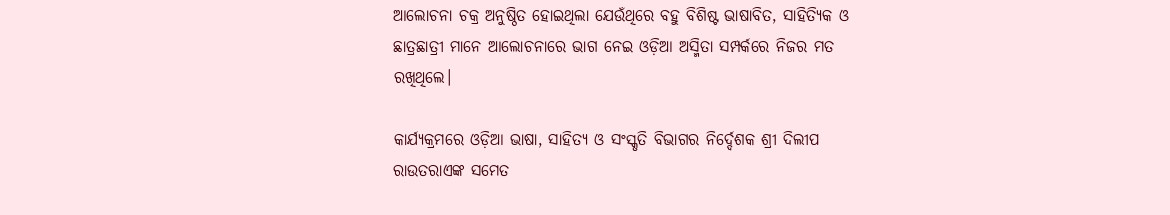ଆଲୋଚନା ଚକ୍ର ଅନୁଷ୍ଠିତ ହୋଇଥିଲା ଯେଉଁଥିରେ ବହୁ ବିଶିଷ୍ଟ ଭାଷାବିତ, ସାହିତ୍ୟିକ ଓ ଛାତ୍ରଛାତ୍ରୀ ମାନେ ଆଲୋଚନାରେ ଭାଗ ନେଇ ଓଡ଼ିଆ ଅସ୍ମିତା ସମ୍ପର୍କରେ ନିଜର ମତ ରଖିଥିଲେ।

କାର୍ଯ୍ୟକ୍ରମରେ ଓଡ଼ିଆ ଭାଷା, ସାହିତ୍ୟ ଓ ସଂସ୍କୃତି ବିଭାଗର ନିର୍ଦ୍ଦେଶକ ଶ୍ରୀ ଦିଲୀପ ରାଉତରାଏଙ୍କ ସମେତ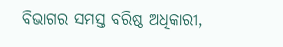ବିଭାଗର ସମସ୍ତ ବରିଷ୍ଠ ଅଧିକାରୀ,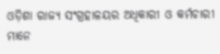ଓଡ଼ିଶା ରାଜ୍ୟ ସଂଗ୍ରହାଳୟର ଅଧିକାରୀ ଓ କର୍ମଚାରୀ ମାନେ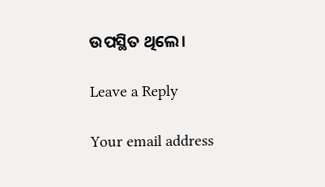ଉପସ୍ଥିତ ଥିଲେ।

Leave a Reply

Your email address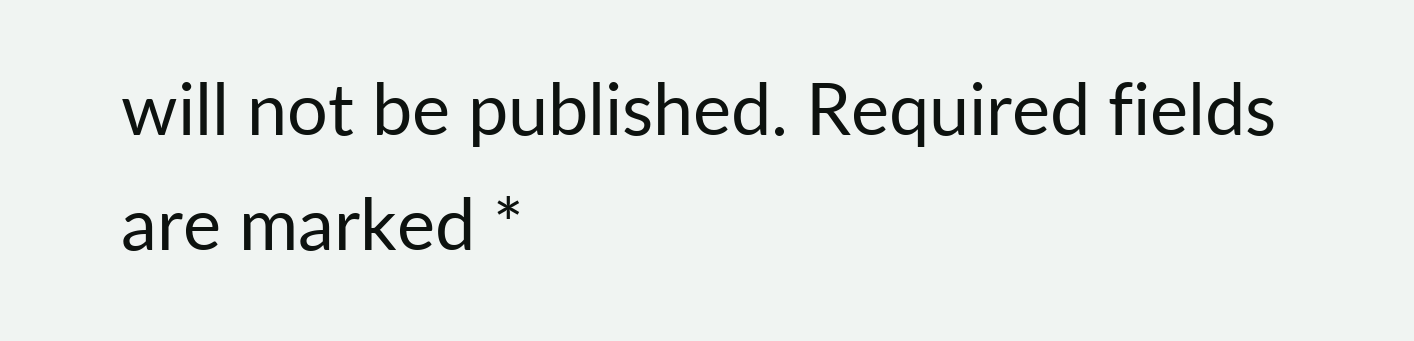will not be published. Required fields are marked *